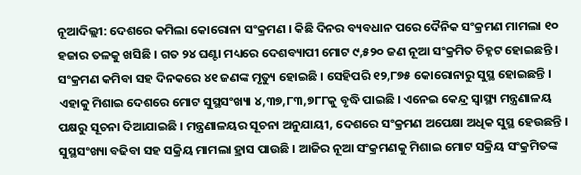ନୂଆଦିଲ୍ଲୀ: ଦେଶରେ କମିଲା କୋରୋନା ସଂକ୍ରମଣ । କିଛି ଦିନର ବ୍ୟବଧାନ ପରେ ଦୈନିକ ସଂକ୍ରମଣ ମାମଲା ୧୦ ହଜାର ତଳକୁ ଖସିଛି । ଗତ ୨୪ ଘଣ୍ଟା ମଧ୍ୟରେ ଦେଶବ୍ୟାପୀ ମୋଟ ୯,୫୨୦ ଜଣ ନୂଆ ସଂକ୍ରମିତ ଚିହ୍ନଟ ହୋଇଛନ୍ତି । ସଂକ୍ରମଣ କମିବା ସହ ଦିନକରେ ୪୧ ଜଣଙ୍କ ମୃତ୍ୟୁ ହୋଇଛି । ସେହିପରି ୧୨,୮୭୫ କୋରୋନାରୁ ସୁସ୍ଥ ହୋଇଛନ୍ତି । ଏହାକୁ ମିଶାଇ ଦେଶରେ ମୋଟ ସୁସ୍ଥସଂଖ୍ୟା ୪,୩୭,୮୩,୭୮୮କୁ ବୃଦ୍ଧି ପାଇଛି । ଏନେଇ କେନ୍ଦ୍ର ସ୍ବାସ୍ଥ୍ୟ ମନ୍ତ୍ରଣାଳୟ ପକ୍ଷରୁ ସୂଚନା ଦିଆଯାଇଛି । ମନ୍ତ୍ରଣାଳୟର ସୂଚନା ଅନୁଯାୟୀ, ଦେଶରେ ସଂକ୍ରମଣ ଅପେକ୍ଷା ଅଧିକ ସୁସ୍ଥ ହେଉଛନ୍ତି ।
ସୁସ୍ଥସଂଖ୍ୟା ବଢିବା ସହ ସକ୍ରିୟ ମାମଲା ହ୍ରାସ ପାଉଛି । ଆଜିର ନୂଆ ସଂକ୍ରମଣକୁ ମିଶାଇ ମୋଟ ସକ୍ରିୟ ସଂକ୍ରମିତଙ୍କ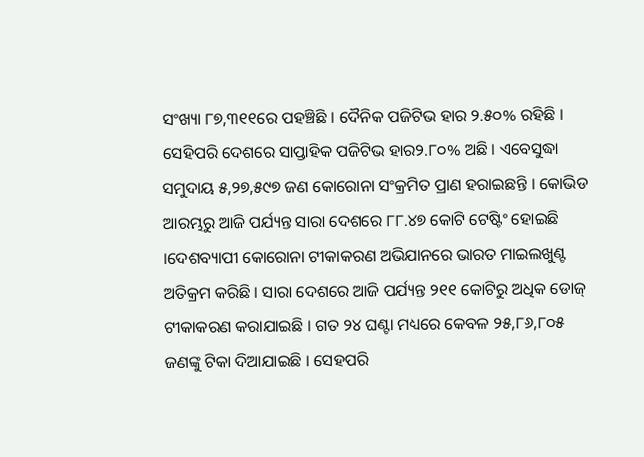ସଂଖ୍ୟା ୮୭,୩୧୧ରେ ପହଞ୍ଚିଛି । ଦୈନିକ ପଜିଟିଭ ହାର ୨.୫୦% ରହିଛି । ସେହିପରି ଦେଶରେ ସାପ୍ତାହିକ ପଜିଟିଭ ହାର୨.୮୦% ଅଛି । ଏବେସୁଦ୍ଧା ସମୁଦାୟ ୫,୨୭,୫୯୭ ଜଣ କୋରୋନା ସଂକ୍ରମିତ ପ୍ରାଣ ହରାଇଛନ୍ତି । କୋଭିଡ ଆରମ୍ଭରୁ ଆଜି ପର୍ଯ୍ୟନ୍ତ ସାରା ଦେଶରେ ୮୮.୪୭ କୋଟି ଟେଷ୍ଟିଂ ହୋଇଛି ।ଦେଶବ୍ୟାପୀ କୋରୋନା ଟୀକାକରଣ ଅଭିଯାନରେ ଭାରତ ମାଇଲଖୁଣ୍ଟ ଅତିକ୍ରମ କରିଛି । ସାରା ଦେଶରେ ଆଜି ପର୍ଯ୍ୟନ୍ତ ୨୧୧ କୋଟିରୁ ଅଧିକ ଡୋଜ୍ ଟୀକାକରଣ କରାଯାଇଛି । ଗତ ୨୪ ଘଣ୍ଟା ମଧ୍ୟରେ କେବଳ ୨୫,୮୬,୮୦୫ ଜଣଙ୍କୁ ଟିକା ଦିଆଯାଇଛି । ସେହପରି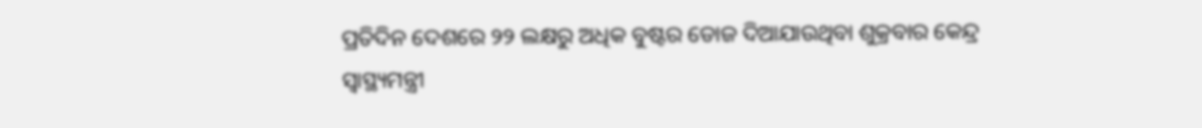ପ୍ରତିଦିନ ଦେଶରେ ୨୨ ଲକ୍ଷରୁ ଅଧିକ ବୁଷ୍ଟର ଡୋଜ ଦିଆଯାଉଥିବା ଶୁକ୍ରବାର କେନ୍ଦ୍ର ସ୍ବାସ୍ଥ୍ୟମନ୍ତ୍ରୀ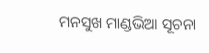ମନସୁଖ ମାଣ୍ଡଭିଆ ସୂଚନା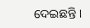ଦେଇଛନ୍ତି ।